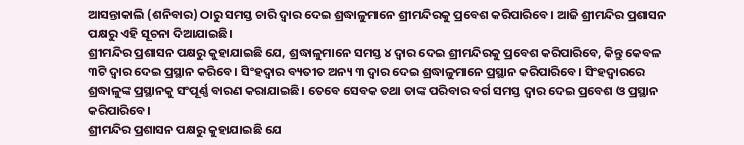ଆସନ୍ତାକାଲି (ଶନିବାର) ଠାରୁ ସମସ୍ତ ଚାରି ଦ୍ୱାର ଦେଇ ଶ୍ରଦ୍ଧାଳୁମାନେ ଶ୍ରୀମନ୍ଦିରକୁ ପ୍ରବେଶ କରିପାରିବେ। ଆଜି ଶ୍ରୀମନ୍ଦିର ପ୍ରଶାସନ ପକ୍ଷରୁ ଏହି ସୂଚନା ଦିଆଯାଇଛି।
ଶ୍ରୀମନ୍ଦିର ପ୍ରଶାସନ ପକ୍ଷରୁ କୁହାଯାଇଛି ଯେ, ଶ୍ରଦ୍ଧାଳୁମାନେ ସମସ୍ତ ୪ ଦ୍ୱାର ଦେଇ ଶ୍ରୀମନ୍ଦିରକୁ ପ୍ରବେଶ କରିପାରିବେ, କିନ୍ତୁ କେବଳ ୩ଟି ଦ୍ୱାର ଦେଇ ପ୍ରସ୍ଥାନ କରିବେ। ସିଂହଦ୍ୱାର ବ୍ୟତୀତ ଅନ୍ୟ ୩ ଦ୍ୱାର ଦେଇ ଶ୍ରଦ୍ଧାଳୁମାନେ ପ୍ରସ୍ଥାନ କରିପାରିବେ। ସିଂହଦ୍ୱାରରେ ଶ୍ରଦ୍ଧାଳୁଙ୍କ ପ୍ରସ୍ଥାନକୁ ସଂପୂର୍ଣ୍ଣ ବାରଣ କରାଯାଇଛି। ତେବେ ସେବକ ତଥା ତାଙ୍କ ପରିବାର ବର୍ଗ ସମସ୍ତ ଦ୍ୱାର ଦେଇ ପ୍ରବେଶ ଓ ପ୍ରସ୍ଥାନ କରିପାରିବେ।
ଶ୍ରୀମନ୍ଦିର ପ୍ରଶାସନ ପକ୍ଷରୁ କୁହାଯାଇଛି ଯେ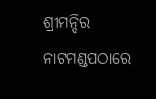ଶ୍ରୀମନ୍ଦିର ନାଟମଣ୍ଡପଠାରେ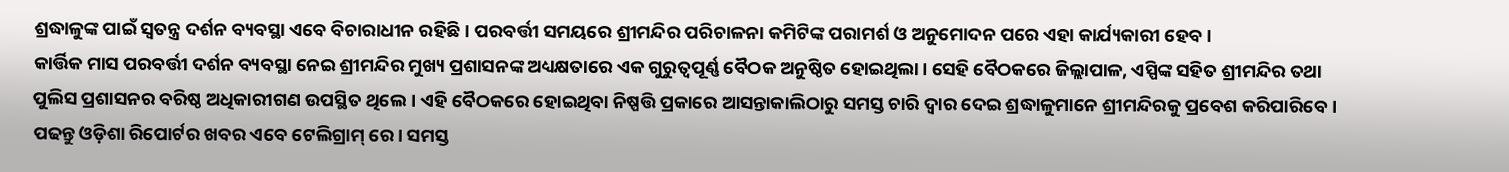ଶ୍ରଦ୍ଧାଳୁଙ୍କ ପାଇଁ ସ୍ୱତନ୍ତ୍ର ଦର୍ଶନ ବ୍ୟବସ୍ଥା ଏବେ ବିଚାରାଧୀନ ରହିଛି। ପରବର୍ତ୍ତୀ ସମୟରେ ଶ୍ରୀମନ୍ଦିର ପରିଚାଳନା କମିଟିଙ୍କ ପରାମର୍ଶ ଓ ଅନୁମୋଦନ ପରେ ଏହା କାର୍ଯ୍ୟକାରୀ ହେବ।
କାର୍ତ୍ତିକ ମାସ ପରବର୍ତ୍ତୀ ଦର୍ଶନ ବ୍ୟବସ୍ଥା ନେଇ ଶ୍ରୀମନ୍ଦିର ମୁଖ୍ୟ ପ୍ରଶାସନଙ୍କ ଅଧ୍ୟକ୍ଷତାରେ ଏକ ଗୁରୁତ୍ୱପୂର୍ଣ୍ଣ ବୈଠକ ଅନୁଷ୍ଠିତ ହୋଇଥିଲା। ସେହି ବୈଠକରେ ଜିଲ୍ଲାପାଳ, ଏସ୍ପିଙ୍କ ସହିତ ଶ୍ରୀମନ୍ଦିର ତଥା ପୁଲିସ ପ୍ରଶାସନର ବରିଷ୍ଠ ଅଧିକାରୀଗଣ ଉପସ୍ଥିତ ଥିଲେ। ଏହି ବୈଠକରେ ହୋଇଥିବା ନିଷ୍ପତ୍ତି ପ୍ରକାରେ ଆସନ୍ତାକାଲିଠାରୁ ସମସ୍ତ ଚାରି ଦ୍ୱାର ଦେଇ ଶ୍ରଦ୍ଧାଳୁମାନେ ଶ୍ରୀମନ୍ଦିରକୁ ପ୍ରବେଶ କରିପାରିବେ।
ପଢନ୍ତୁ ଓଡ଼ିଶା ରିପୋର୍ଟର ଖବର ଏବେ ଟେଲିଗ୍ରାମ୍ ରେ। ସମସ୍ତ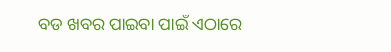ବଡ ଖବର ପାଇବା ପାଇଁ ଏଠାରେ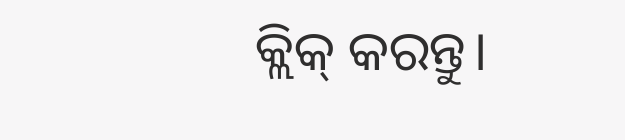କ୍ଲିକ୍ କରନ୍ତୁ।